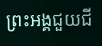ព្រះអង្គជួយជី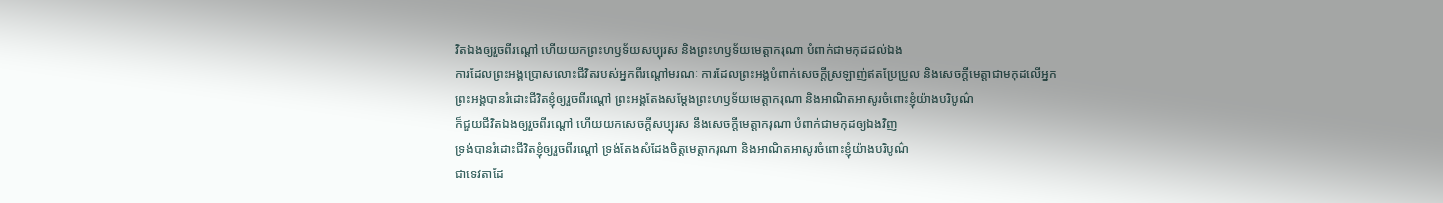វិតឯងឲ្យរួចពីរណ្តៅ ហើយយកព្រះហឫទ័យសប្បុរស និងព្រះហឫទ័យមេត្តាករុណា បំពាក់ជាមកុដដល់ឯង
ការដែលព្រះអង្គប្រោសលោះជីវិតរបស់អ្នកពីរណ្ដៅមរណៈ ការដែលព្រះអង្គបំពាក់សេចក្ដីស្រឡាញ់ឥតប្រែប្រួល និងសេចក្ដីមេត្តាជាមកុដលើអ្នក
ព្រះអង្គបានរំដោះជីវិតខ្ញុំឲ្យរួចពីរណ្ដៅ ព្រះអង្គតែងសម្តែងព្រះហឫទ័យមេត្តាករុណា និងអាណិតអាសូរចំពោះខ្ញុំយ៉ាងបរិបូណ៌
ក៏ជួយជីវិតឯងឲ្យរួចពីរណ្តៅ ហើយយកសេចក្ដីសប្បុរស នឹងសេចក្ដីមេត្តាករុណា បំពាក់ជាមកុដឲ្យឯងវិញ
ទ្រង់បានរំដោះជីវិតខ្ញុំឲ្យរួចពីរណ្ដៅ ទ្រង់តែងសំដែងចិត្តមេត្តាករុណា និងអាណិតអាសូរចំពោះខ្ញុំយ៉ាងបរិបូណ៌
ជាទេវតាដែ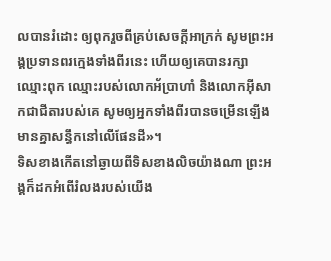លបានរំដោះ ឲ្យពុករួចពីគ្រប់សេចក្ដីអាក្រក់ សូមព្រះអង្គប្រទានពរក្មេងទាំងពីរនេះ ហើយឲ្យគេបានរក្សាឈ្មោះពុក ឈ្មោះរបស់លោកអ័ប្រាហាំ និងលោកអ៊ីសាកជាជីតារបស់គេ សូមឲ្យអ្នកទាំងពីរបានចម្រើនឡើង មានគ្នាសន្ធឹកនៅលើផែនដី»។
ទិសខាងកើតនៅឆ្ងាយពីទិសខាងលិចយ៉ាងណា ព្រះអង្គក៏ដកអំពើរំលងរបស់យើង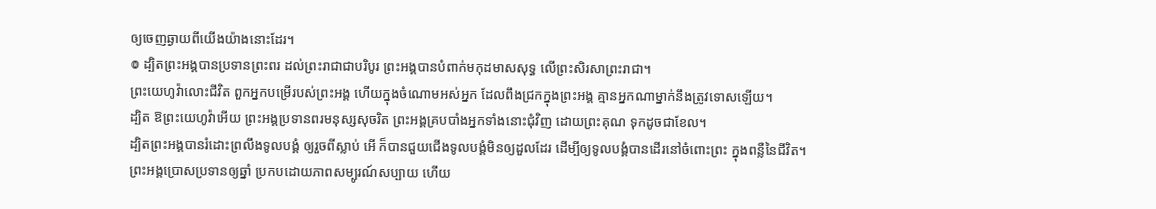ឲ្យចេញឆ្ងាយពីយើងយ៉ាងនោះដែរ។
៙ ដ្បិតព្រះអង្គបានប្រទានព្រះពរ ដល់ព្រះរាជាជាបរិបូរ ព្រះអង្គបានបំពាក់មកុដមាសសុទ្ធ លើព្រះសិរសាព្រះរាជា។
ព្រះយេហូវ៉ាលោះជីវិត ពួកអ្នកបម្រើរបស់ព្រះអង្គ ហើយក្នុងចំណោមអស់អ្នក ដែលពឹងជ្រកក្នុងព្រះអង្គ គ្មានអ្នកណាម្នាក់នឹងត្រូវទោសឡើយ។
ដ្បិត ឱព្រះយេហូវ៉ាអើយ ព្រះអង្គប្រទានពរមនុស្សសុចរិត ព្រះអង្គគ្របបាំងអ្នកទាំងនោះជុំវិញ ដោយព្រះគុណ ទុកដូចជាខែល។
ដ្បិតព្រះអង្គបានរំដោះព្រលឹងទូលបង្គំ ឲ្យរួចពីស្លាប់ អើ ក៏បានជួយជើងទូលបង្គំមិនឲ្យដួលដែរ ដើម្បីឲ្យទូលបង្គំបានដើរនៅចំពោះព្រះ ក្នុងពន្លឺនៃជីវិត។
ព្រះអង្គប្រោសប្រទានឲ្យឆ្នាំ ប្រកបដោយភាពសម្បូរណ៍សប្បាយ ហើយ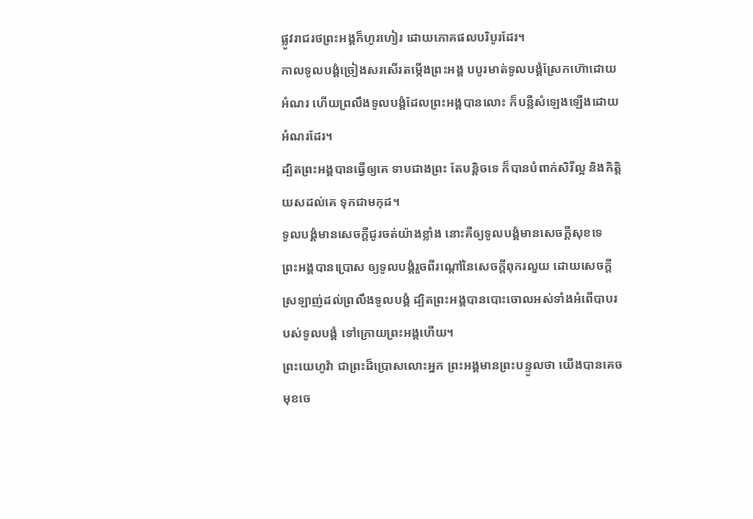ផ្លូវរាជរថព្រះអង្គក៏ហូរហៀរ ដោយភោគផលបរិបូរដែរ។
កាលទូលបង្គំច្រៀងសរសើរតម្កើងព្រះអង្គ បបូរមាត់ទូលបង្គំស្រែកហ៊ោដោយអំណរ ហើយព្រលឹងទូលបង្គំដែលព្រះអង្គបានលោះ ក៏បន្លឺសំឡេងឡើងដោយអំណរដែរ។
ដ្បិតព្រះអង្គបានធ្វើឲ្យគេ ទាបជាងព្រះ តែបន្តិចទេ ក៏បានបំពាក់សិរីល្អ និងកិត្តិយសដល់គេ ទុកជាមកុដ។
ទូលបង្គំមានសេចក្ដីជូរចត់យ៉ាងខ្លាំង នោះគឺឲ្យទូលបង្គំមានសេចក្ដីសុខទេ ព្រះអង្គបានប្រោស ឲ្យទូលបង្គំរួចពីរណ្តៅនៃសេចក្ដីពុករលួយ ដោយសេចក្ដីស្រឡាញ់ដល់ព្រលឹងទូលបង្គំ ដ្បិតព្រះអង្គបានបោះចោលអស់ទាំងអំពើបាបរបស់ទូលបង្គំ ទៅក្រោយព្រះអង្គហើយ។
ព្រះយេហូវ៉ា ជាព្រះដ៏ប្រោសលោះអ្នក ព្រះអង្គមានព្រះបន្ទូលថា យើងបានគេចមុខចេ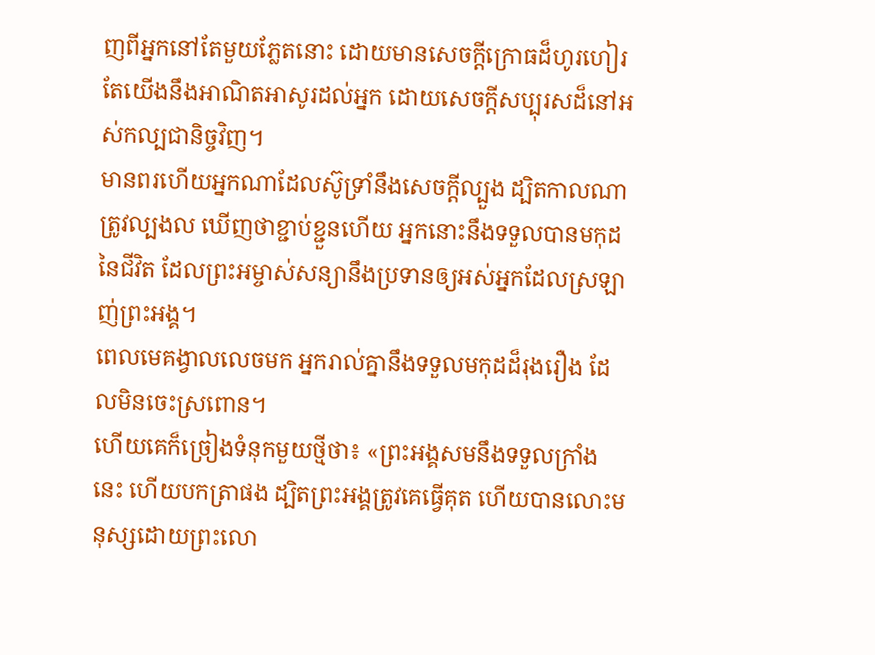ញពីអ្នកនៅតែមួយភ្លែតនោះ ដោយមានសេចក្ដីក្រោធដ៏ហូរហៀរ តែយើងនឹងអាណិតអាសូរដល់អ្នក ដោយសេចក្ដីសប្បុរសដ៏នៅអស់កល្បជានិច្ចវិញ។
មានពរហើយអ្នកណាដែលស៊ូទ្រាំនឹងសេចក្តីល្បួង ដ្បិតកាលណាត្រូវល្បងល ឃើញថាខ្ជាប់ខ្ជួនហើយ អ្នកនោះនឹងទទួលបានមកុដនៃជីវិត ដែលព្រះអម្ចាស់សន្យានឹងប្រទានឲ្យអស់អ្នកដែលស្រឡាញ់ព្រះអង្គ។
ពេលមេគង្វាលលេចមក អ្នករាល់គ្នានឹងទទួលមកុដដ៏រុងរឿង ដែលមិនចេះស្រពោន។
ហើយគេក៏ច្រៀងទំនុកមួយថ្មីថា៖ «ព្រះអង្គសមនឹងទទួលក្រាំងនេះ ហើយបកត្រាផង ដ្បិតព្រះអង្គត្រូវគេធ្វើគុត ហើយបានលោះមនុស្សដោយព្រះលោ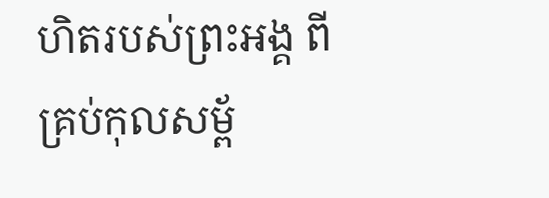ហិតរបស់ព្រះអង្គ ពីគ្រប់កុលសម្ព័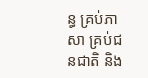ន្ធ គ្រប់ភាសា គ្រប់ជនជាតិ និង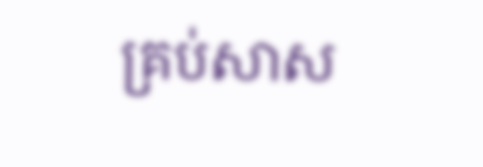គ្រប់សាស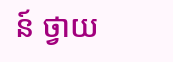ន៍ ថ្វាយ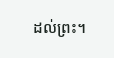ដល់ព្រះ។